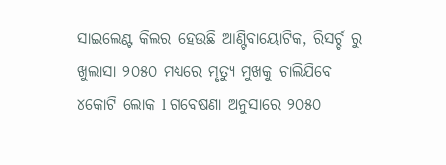ସାଇଲେଣ୍ଟ କିଲର ହେଉଛି ଆଣ୍ଟିବାୟୋଟିକ, ରିସର୍ଚ୍ଚ ରୁ ଖୁଲାସା ୨୦୫୦ ମଧ୍ୟରେ ମୃତ୍ୟୁ ମୁଖକୁ ଚାଲିଯିବେ ୪କୋଟି ଲୋକ l ଗବେଷଣା ଅନୁସାରେ ୨୦୫୦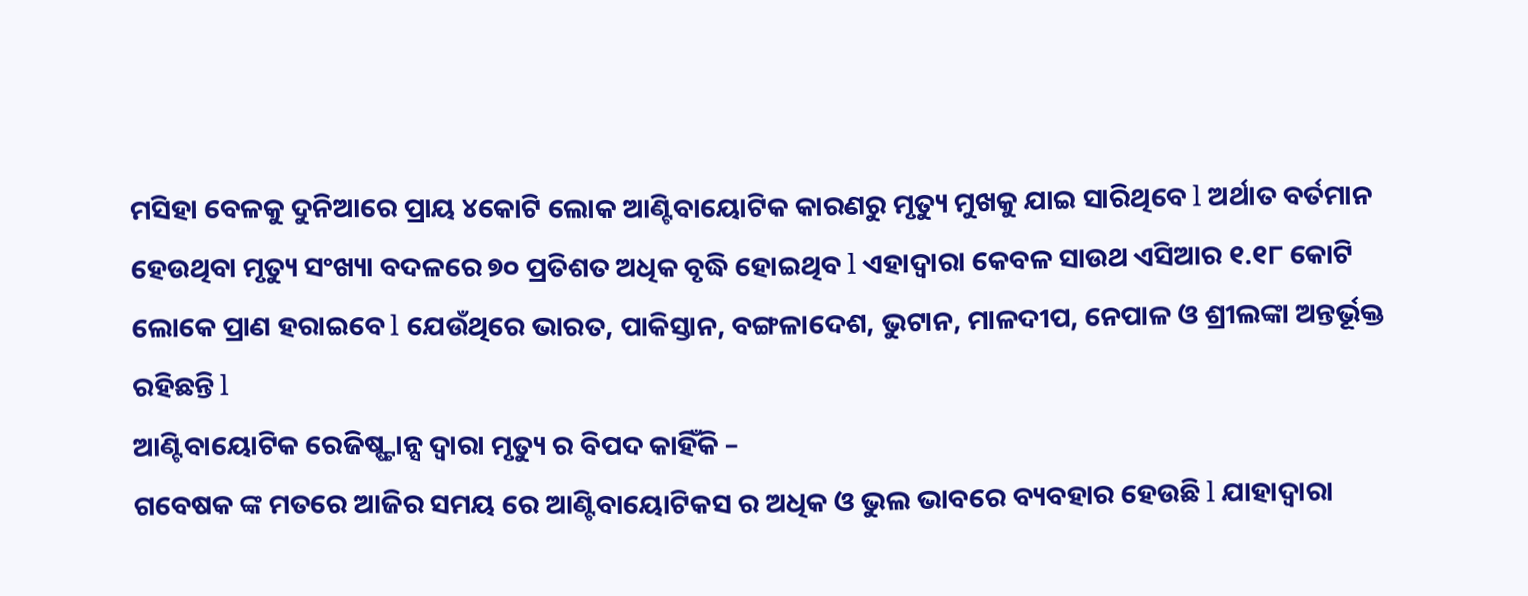ମସିହା ବେଳକୁ ଦୁନିଆରେ ପ୍ରାୟ ୪କୋଟି ଲୋକ ଆଣ୍ଟିବାୟୋଟିକ କାରଣରୁ ମୃତ୍ୟୁ ମୁଖକୁ ଯାଇ ସାରିଥିବେ l ଅର୍ଥାତ ବର୍ତମାନ ହେଉଥିବା ମୃତ୍ୟୁ ସଂଖ୍ୟା ବଦଳରେ ୭୦ ପ୍ରତିଶତ ଅଧିକ ବୃଦ୍ଧି ହୋଇଥିବ l ଏହାଦ୍ୱାରା କେବଳ ସାଉଥ ଏସିଆର ୧.୧୮ କୋଟି ଲୋକେ ପ୍ରାଣ ହରାଇବେ l ଯେଉଁଥିରେ ଭାରତ, ପାକିସ୍ତାନ, ବଙ୍ଗଳାଦେଶ, ଭୁଟାନ, ମାଳଦୀପ, ନେପାଳ ଓ ଶ୍ରୀଲଙ୍କା ଅନ୍ତର୍ଭୂକ୍ତ ରହିଛନ୍ତି l
ଆଣ୍ଟିବାୟୋଟିକ ରେଜିଷ୍ଷ୍ଟାନ୍ସ ଦ୍ୱାରା ମୃତ୍ୟୁ ର ବିପଦ କାହିଁକି –
ଗବେଷକ ଙ୍କ ମତରେ ଆଜିର ସମୟ ରେ ଆଣ୍ଟିବାୟୋଟିକସ ର ଅଧିକ ଓ ଭୁଲ ଭାବରେ ବ୍ୟବହାର ହେଉଛି l ଯାହାଦ୍ୱାରା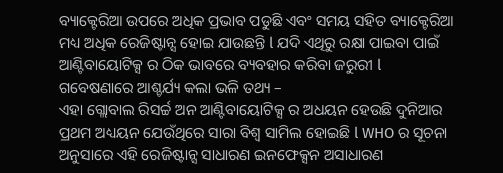ବ୍ୟାକ୍ଟେରିଆ ଉପରେ ଅଧିକ ପ୍ରଭାବ ପଡୁଛି ଏବଂ ସମୟ ସହିତ ବ୍ୟାକ୍ଟେରିଆ ମଧ୍ୟ ଅଧିକ ରେଜିଷ୍ଟାନ୍ସ ହୋଇ ଯାଉଛନ୍ତି l ଯଦି ଏଥିରୁ ରକ୍ଷା ପାଇବା ପାଇଁ ଆଣ୍ଟିବାୟୋଟିକ୍ସ ର ଠିକ ଭାବରେ ବ୍ୟବହାର କରିବା ଜରୁରୀ l
ଗବେଷଣାରେ ଆଶ୍ଚର୍ଯ୍ୟ କଲା ଭଳି ତଥ୍ୟ –
ଏହା ଗ୍ଲୋବାଲ ରିସର୍ଚ୍ଚ ଅନ ଆଣ୍ଟିବାୟୋଟିକ୍ସ ର ଅଧୟନ ହେଉଛି ଦୁନିଆର ପ୍ରଥମ ଅଧ୍ୟୟନ ଯେଉଁଥିରେ ସାରା ବିଶ୍ୱ ସାମିଲ ହୋଇଛି l WHO ର ସୂଚନା ଅନୁସାରେ ଏହି ରେଜିଷ୍ଟାନ୍ସ ସାଧାରଣ ଇନଫେକ୍ସନ ଅସାଧାରଣ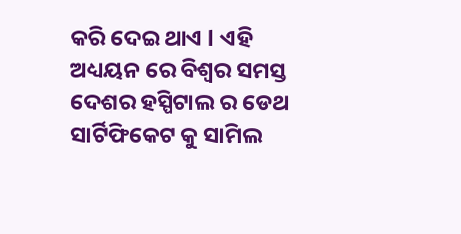କରି ଦେଇ ଥାଏ l ଏହି ଅଧ୍ୟୟନ ରେ ବିଶ୍ୱର ସମସ୍ତ ଦେଶର ହସ୍ପିଟାଲ ର ଡେଥ ସାର୍ଟିଫିକେଟ କୁ ସାମିଲ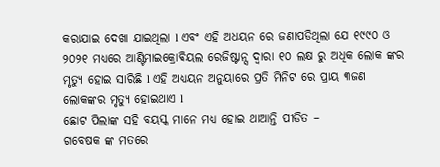କରାଯାଇ ଦେଖା ଯାଇଥିଲା l ଏବଂ ଏହି ଅଧୟନ ରେ ଜଣାପଡିଥିଲା ଯେ ୧୯୯୦ ଓ ୨୦୨୧ ମଧ୍ୟରେ ଆଣ୍ଟିମାଇକ୍ରୋଵିୟଲ ରେଜିଷ୍ଟାନ୍ସ ଦ୍ୱାରା ୧୦ ଲକ୍ଷ ରୁ ଅଧିକ ଲୋକ ଙ୍କର ମୃତ୍ୟୁ ହୋଇ ସାରିଛି l ଏହି ଅଧ୍ୟୟନ ଅନୁୟାରେ ପ୍ରତି ମିନିଟ ରେ ପ୍ରାୟ ୩ଜଣ ଲୋକଙ୍କର ମୃତ୍ୟୁ ହୋଇଥାଏ l
ଛୋଟ ପିଲାଙ୍କ ସହି ବୟସ୍କ ମାନେ ମଧ୍ୟ ହୋଇ ଥାଆନ୍ତି ପୀଡିତ –
ଗବେଷକ ଙ୍କ ମତରେ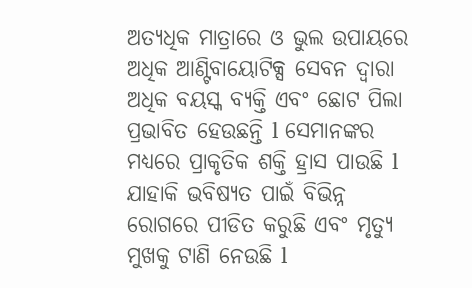ଅତ୍ୟଧିକ ମାତ୍ରାରେ ଓ ଭୁଲ ଉପାୟରେ ଅଧିକ ଆଣ୍ଟିବାୟୋଟିକ୍ସ ସେବନ ଦ୍ୱାରା ଅଧିକ ବୟସ୍କ ବ୍ୟକ୍ତି ଏବଂ ଛୋଟ ପିଲା ପ୍ରଭାବିତ ହେଉଛନ୍ତି l ସେମାନଙ୍କର ମଧ୍ୟରେ ପ୍ରାକୃତିକ ଶକ୍ତି ହ୍ରାସ ପାଉଛି l ଯାହାକି ଭବିଷ୍ୟତ ପାଇଁ ବିଭିନ୍ନ ରୋଗରେ ପୀଡିତ କରୁଛି ଏବଂ ମୃତ୍ୟୁ ମୁଖକୁ ଟାଣି ନେଉଛି l